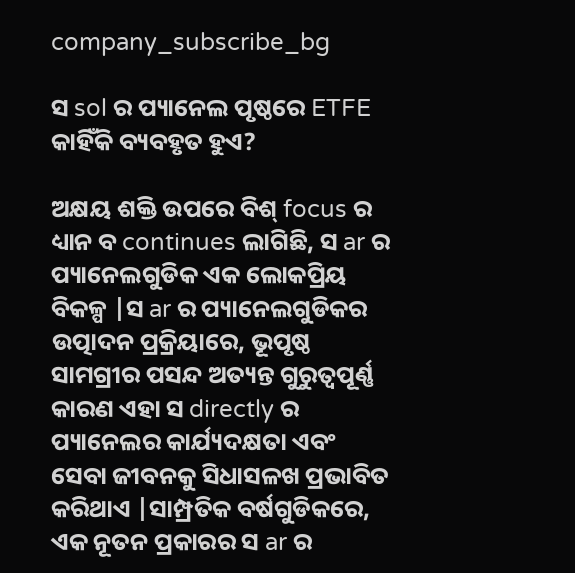company_subscribe_bg

ସ sol ର ପ୍ୟାନେଲ ପୃଷ୍ଠରେ ETFE କାହିଁକି ବ୍ୟବହୃତ ହୁଏ?

ଅକ୍ଷୟ ଶକ୍ତି ଉପରେ ବିଶ୍ focus ର ଧ୍ୟାନ ବ continues ଲାଗିଛି, ସ ar ର ପ୍ୟାନେଲଗୁଡିକ ଏକ ଲୋକପ୍ରିୟ ବିକଳ୍ପ |ସ ar ର ପ୍ୟାନେଲଗୁଡିକର ଉତ୍ପାଦନ ପ୍ରକ୍ରିୟାରେ, ଭୂପୃଷ୍ଠ ସାମଗ୍ରୀର ପସନ୍ଦ ଅତ୍ୟନ୍ତ ଗୁରୁତ୍ୱପୂର୍ଣ୍ଣ କାରଣ ଏହା ସ directly ର ପ୍ୟାନେଲର କାର୍ଯ୍ୟଦକ୍ଷତା ଏବଂ ସେବା ଜୀବନକୁ ସିଧାସଳଖ ପ୍ରଭାବିତ କରିଥାଏ |ସାମ୍ପ୍ରତିକ ବର୍ଷଗୁଡିକରେ, ଏକ ନୂତନ ପ୍ରକାରର ସ ar ର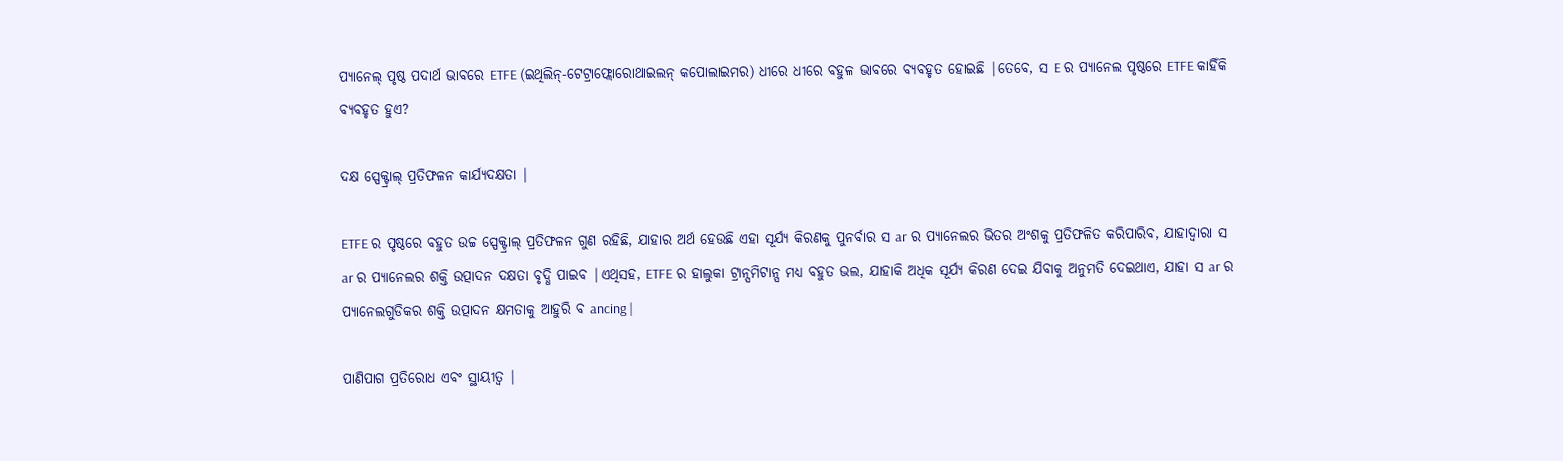ପ୍ୟାନେଲ୍ ପୃଷ୍ଠ ପଦାର୍ଥ ଭାବରେ ETFE (ଇଥିଲିନ୍-ଟେଟ୍ରାଫ୍ଲୋରୋଥାଇଲନ୍ କପୋଲାଇମର) ଧୀରେ ଧୀରେ ବହୁଳ ଭାବରେ ବ୍ୟବହୃତ ହୋଇଛି |ତେବେ, ସ E ର ପ୍ୟାନେଲ ପୃଷ୍ଠରେ ETFE କାହିଁକି ବ୍ୟବହୃତ ହୁଏ?

ଦକ୍ଷ ସ୍ପେକ୍ଟ୍ରାଲ୍ ପ୍ରତିଫଳନ କାର୍ଯ୍ୟଦକ୍ଷତା |

ETFE ର ପୃଷ୍ଠରେ ବହୁତ ଉଚ୍ଚ ସ୍ପେକ୍ଟ୍ରାଲ୍ ପ୍ରତିଫଳନ ଗୁଣ ରହିଛି, ଯାହାର ଅର୍ଥ ହେଉଛି ଏହା ସୂର୍ଯ୍ୟ କିରଣକୁ ପୁନର୍ବାର ସ ar ର ପ୍ୟାନେଲର ଭିତର ଅଂଶକୁ ପ୍ରତିଫଳିତ କରିପାରିବ, ଯାହାଦ୍ୱାରା ସ ar ର ପ୍ୟାନେଲର ଶକ୍ତି ଉତ୍ପାଦନ ଦକ୍ଷତା ବୃଦ୍ଧି ପାଇବ |ଏଥିସହ, ETFE ର ହାଲୁକା ଟ୍ରାନ୍ସମିଟାନ୍ସ ମଧ୍ୟ ବହୁତ ଭଲ, ଯାହାକି ଅଧିକ ସୂର୍ଯ୍ୟ କିରଣ ଦେଇ ଯିବାକୁ ଅନୁମତି ଦେଇଥାଏ, ଯାହା ସ ar ର ପ୍ୟାନେଲଗୁଡିକର ଶକ୍ତି ଉତ୍ପାଦନ କ୍ଷମତାକୁ ଆହୁରି ବ ancing |

ପାଣିପାଗ ପ୍ରତିରୋଧ ଏବଂ ସ୍ଥାୟୀତ୍ୱ |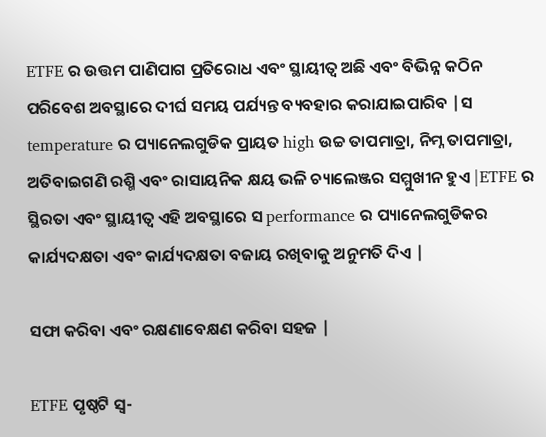ETFE ର ଉତ୍ତମ ପାଣିପାଗ ପ୍ରତିରୋଧ ଏବଂ ସ୍ଥାୟୀତ୍ୱ ଅଛି ଏବଂ ବିଭିନ୍ନ କଠିନ ପରିବେଶ ଅବସ୍ଥାରେ ଦୀର୍ଘ ସମୟ ପର୍ଯ୍ୟନ୍ତ ବ୍ୟବହାର କରାଯାଇପାରିବ |ସ temperature ର ପ୍ୟାନେଲଗୁଡିକ ପ୍ରାୟତ high ଉଚ୍ଚ ତାପମାତ୍ରା, ନିମ୍ନ ତାପମାତ୍ରା, ଅତିବାଇଗଣି ରଶ୍ମି ଏବଂ ରାସାୟନିକ କ୍ଷୟ ଭଳି ଚ୍ୟାଲେଞ୍ଜର ସମ୍ମୁଖୀନ ହୁଏ |ETFE ର ସ୍ଥିରତା ଏବଂ ସ୍ଥାୟୀତ୍ୱ ଏହି ଅବସ୍ଥାରେ ସ performance ର ପ୍ୟାନେଲଗୁଡିକର କାର୍ଯ୍ୟଦକ୍ଷତା ଏବଂ କାର୍ଯ୍ୟଦକ୍ଷତା ବଜାୟ ରଖିବାକୁ ଅନୁମତି ଦିଏ |

ସଫା କରିବା ଏବଂ ରକ୍ଷଣାବେକ୍ଷଣ କରିବା ସହଜ |

ETFE ପୃଷ୍ଠଟି ସ୍ୱ-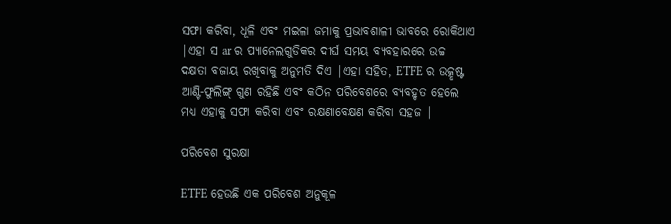ସଫା କରିବା, ଧୂଳି ଏବଂ ମଇଳା ଜମାକୁ ପ୍ରଭାବଶାଳୀ ଭାବରେ ରୋକିଥାଏ |ଏହା ସ ar ର ପ୍ୟାନେଲଗୁଡିକର ଦୀର୍ଘ ସମୟ ବ୍ୟବହାରରେ ଉଚ୍ଚ ଦକ୍ଷତା ବଜାୟ ରଖିବାକୁ ଅନୁମତି ଦିଏ |ଏହା ସହିତ, ETFE ର ଉତ୍କୃଷ୍ଟ ଆଣ୍ଟି-ଫୁଲିଙ୍ଗ୍ ଗୁଣ ରହିଛି ଏବଂ କଠିନ ପରିବେଶରେ ବ୍ୟବହୃତ ହେଲେ ମଧ୍ୟ ଏହାକୁ ସଫା କରିବା ଏବଂ ରକ୍ଷଣାବେକ୍ଷଣ କରିବା ସହଜ |

ପରିବେଶ ସୁରକ୍ଷା

ETFE ହେଉଛି ଏକ ପରିବେଶ ଅନୁକୂଳ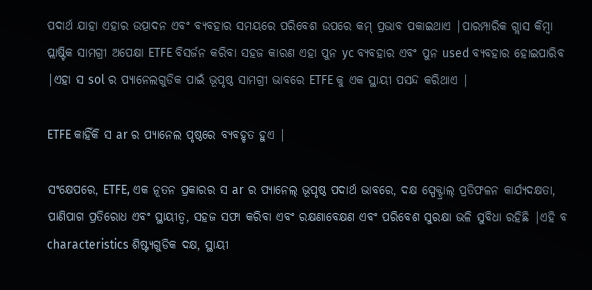ପଦାର୍ଥ ଯାହା ଏହାର ଉତ୍ପାଦନ ଏବଂ ବ୍ୟବହାର ସମୟରେ ପରିବେଶ ଉପରେ କମ୍ ପ୍ରଭାବ ପକାଇଥାଏ |ପାରମ୍ପାରିକ ଗ୍ଲାସ କିମ୍ବା ପ୍ଲାଷ୍ଟିକ ସାମଗ୍ରୀ ଅପେକ୍ଷା ETFE ବିସର୍ଜନ କରିବା ସହଜ କାରଣ ଏହା ପୁନ yc ବ୍ୟବହାର ଏବଂ ପୁନ used ବ୍ୟବହାର ହୋଇପାରିବ |ଏହା ସ sol ର ପ୍ୟାନେଲଗୁଡିକ ପାଇଁ ଭୂପୃଷ୍ଠ ସାମଗ୍ରୀ ଭାବରେ ETFE କୁ ଏକ ସ୍ଥାୟୀ ପସନ୍ଦ କରିଥାଏ |

ETFE କାହିଁକି ସ ar ର ପ୍ୟାନେଲ ପୃଷ୍ଠରେ ବ୍ୟବହୃତ ହୁଏ |

ସଂକ୍ଷେପରେ, ETFE, ଏକ ନୂତନ ପ୍ରକାରର ସ ar ର ପ୍ୟାନେଲ୍ ଭୂପୃଷ୍ଠ ପଦାର୍ଥ ଭାବରେ, ଦକ୍ଷ ସ୍ପେକ୍ଟ୍ରାଲ୍ ପ୍ରତିଫଳନ କାର୍ଯ୍ୟଦକ୍ଷତା, ପାଣିପାଗ ପ୍ରତିରୋଧ ଏବଂ ସ୍ଥାୟୀତ୍ୱ, ସହଜ ସଫା କରିବା ଏବଂ ରକ୍ଷଣାବେକ୍ଷଣ ଏବଂ ପରିବେଶ ସୁରକ୍ଷା ଭଳି ସୁବିଧା ରହିଛି |ଏହି ବ characteristics ଶିଷ୍ଟ୍ୟଗୁଡିକ ଦକ୍ଷ, ସ୍ଥାୟୀ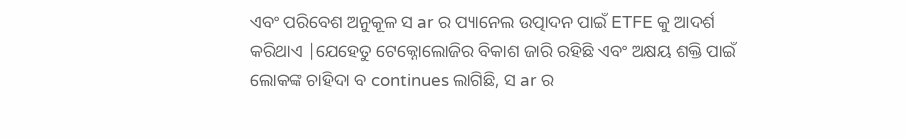ଏବଂ ପରିବେଶ ଅନୁକୂଳ ସ ar ର ପ୍ୟାନେଲ ଉତ୍ପାଦନ ପାଇଁ ETFE କୁ ଆଦର୍ଶ କରିଥାଏ |ଯେହେତୁ ଟେକ୍ନୋଲୋଜିର ବିକାଶ ଜାରି ରହିଛି ଏବଂ ଅକ୍ଷୟ ଶକ୍ତି ପାଇଁ ଲୋକଙ୍କ ଚାହିଦା ବ continues ଲାଗିଛି, ସ ar ର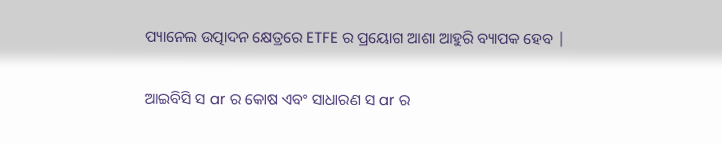ପ୍ୟାନେଲ ଉତ୍ପାଦନ କ୍ଷେତ୍ରରେ ETFE ର ପ୍ରୟୋଗ ଆଶା ଆହୁରି ବ୍ୟାପକ ହେବ |

ଆଇବିସି ସ ar ର କୋଷ ଏବଂ ସାଧାରଣ ସ ar ର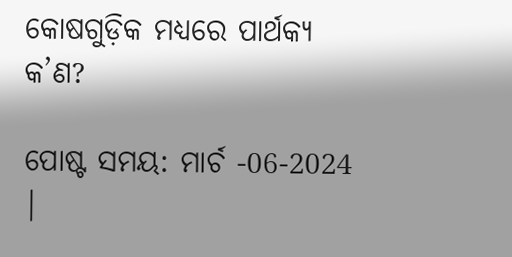କୋଷଗୁଡ଼ିକ ମଧ୍ୟରେ ପାର୍ଥକ୍ୟ କ’ଣ?

ପୋଷ୍ଟ ସମୟ: ମାର୍ଚ -06-2024 |